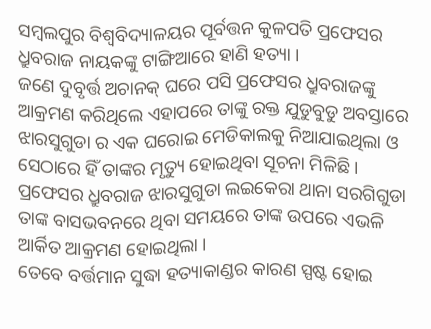ସମ୍ବଲପୁର ବିଶ୍ୱବିଦ୍ୟାଳୟର ପୂର୍ବତ୍ତନ କୁଳପତି ପ୍ରଫେସର ଧ୍ରୁବରାଜ ନାୟକଙ୍କୁ ଟାଙ୍ଗିଆରେ ହାଣି ହତ୍ୟା ।
ଜଣେ ଦୁବୃର୍ତ୍ତ ଅଚାନକ୍ ଘରେ ପସି ପ୍ରଫେସର ଧ୍ରୁବରାଜଙ୍କୁ ଆକ୍ରମଣ କରିଥିଲେ ଏହାପରେ ତାଙ୍କୁ ରକ୍ତ ଯୁଡୁବୁଡୁ ଅବସ୍ତାରେ ଝାରସୁଗୁଡା ର ଏକ ଘରୋଇ ମେଡିକାଲକୁ ନିଆଯାଇଥିଲା ଓ ସେଠାରେ ହିଁ ତାଙ୍କର ମୃତ୍ୟୁ ହୋଇଥିବା ସୂଚନା ମିଳିଛି ।
ପ୍ରଫେସର ଧ୍ରୁବରାଜ ଝାରସୁଗୁଡା ଲଇକେରା ଥାନା ସରଗିଗୁଡା ତାଙ୍କ ବାସଭବନରେ ଥିବା ସମୟରେ ତାଙ୍କ ଉପରେ ଏଭଳି ଆର୍କିତ ଆକ୍ରମଣ ହୋଇଥିଲା ।
ତେବେ ବର୍ତ୍ତମାନ ସୁଦ୍ଧା ହତ୍ୟାକାଣ୍ଡର କାରଣ ସ୍ପଷ୍ଟ ହୋଇ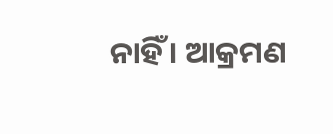ନାହିଁ । ଆକ୍ରମଣ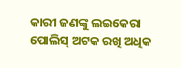କାରୀ ଜଣଙ୍କୁ ଲଇକେରା ପୋଲିସ୍ ଅଟକ ରଖି ଅଧିକ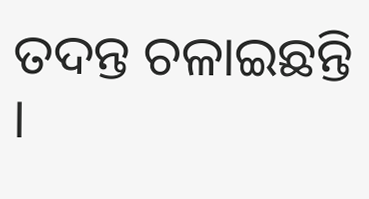ତଦନ୍ତ ଚଳାଇଛନ୍ତି ।